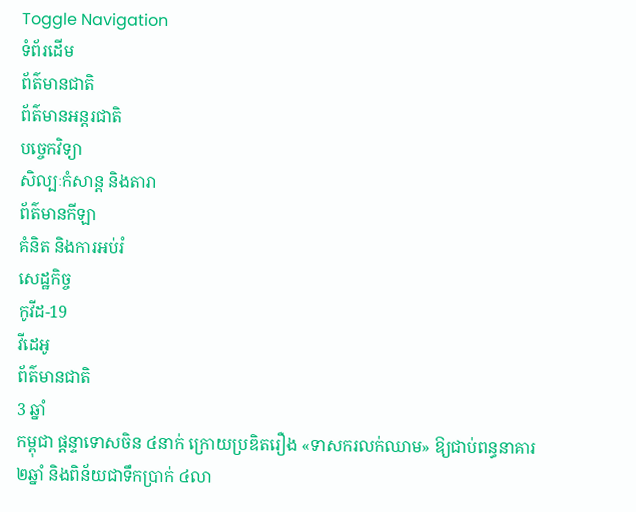Toggle Navigation
ទំព័រដើម
ព័ត៌មានជាតិ
ព័ត៌មានអន្តរជាតិ
បច្ចេកវិទ្យា
សិល្បៈកំសាន្ត និងតារា
ព័ត៌មានកីឡា
គំនិត និងការអប់រំ
សេដ្ឋកិច្ច
កូវីដ-19
វីដេអូ
ព័ត៌មានជាតិ
3 ឆ្នាំ
កម្ពុជា ផ្ដន្ទាទោសចិន ៤នាក់ ក្រោយប្រឌិតរឿង «ទាសករលក់ឈាម» ឱ្យជាប់ពន្ធនាគារ ២ឆ្នាំ និងពិន័យជាទឹកប្រាក់ ៤លា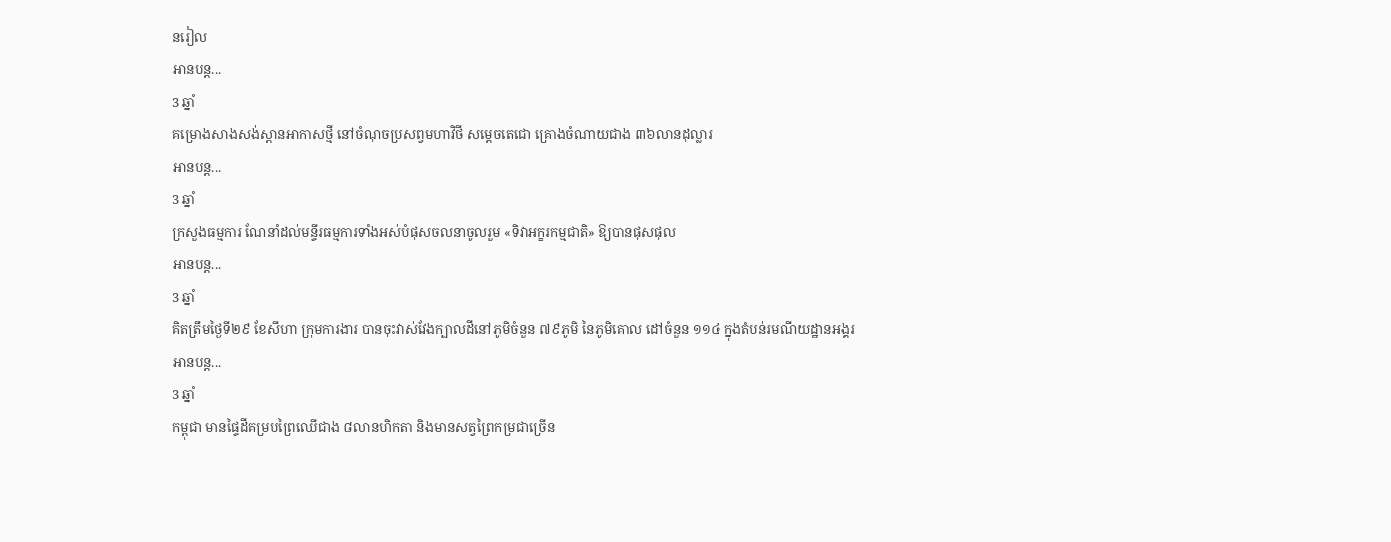នរៀល
អានបន្ត...
3 ឆ្នាំ
គម្រោងសាងសង់ស្ពានអាកាសថ្មី នៅចំណុចប្រសព្វមហាវិថី សម្តេចតេជោ គ្រោងចំណាយជាង ៣៦លានដុល្លារ
អានបន្ត...
3 ឆ្នាំ
ក្រសួងធម្មការ ណែនាំដល់មន្ទីរធម្មការទាំងអស់បំផុសចលនាចូលរួម «ទិវាអក្ខរកម្មជាតិ» ឱ្យបានផុសផុល
អានបន្ត...
3 ឆ្នាំ
គិតត្រឹមថ្ងៃទី២៩ ខែសីហា ក្រុមការងារ បានចុះវាស់វែងក្បាលដីនៅភូមិចំនួន ៧៩ភូមិ នៃភូមិគោល ដៅចំនួន ១១៤ ក្នុងតំបន់រមណីយដ្ឋានអង្គរ
អានបន្ត...
3 ឆ្នាំ
កម្ពុជា មានផ្ទៃដីគម្របព្រៃឈើជាង ៨លានហិកតា និងមានសត្វព្រៃកម្រជាច្រើន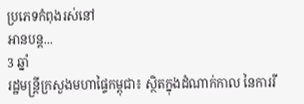ប្រភេទកំពុងរស់នៅ
អានបន្ត...
3 ឆ្នាំ
រដ្ឋមន្ដ្រីក្រសួងមហាផ្ទៃកម្ពុជា៖ ស្ថិតក្នុងដំណាក់កាល នៃការរី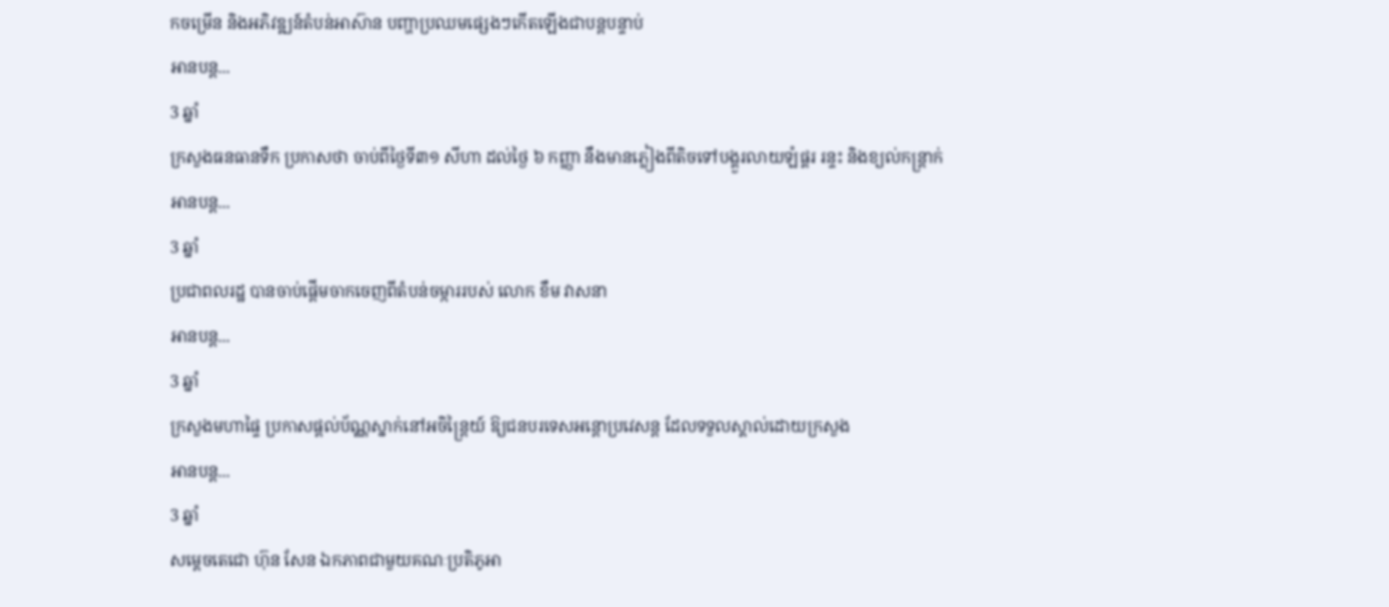កចម្រើន និងអភិវឌ្ឍន៍តំបន់អាស៊ាន បញ្ហាប្រឈមផ្សេងៗកើតឡើងជាបន្តបន្ទាប់
អានបន្ត...
3 ឆ្នាំ
ក្រសួងធនធានទឹក ប្រកាសថា ចាប់ពីថ្ងៃទី៣១ សីហា ដល់ថ្ងៃ ៦ កញ្ញា នឹងមានភ្លៀងពីតិចទៅបង្គួរលាយឡំផ្គរ រន្ទះ និងខ្យល់កន្ត្រាក់
អានបន្ត...
3 ឆ្នាំ
ប្រជាពលរដ្ឋ បានចាប់ផ្តើមចាកចេញពីតំបន់ចម្ការរបស់ លោក ខឹម វាសនា
អានបន្ត...
3 ឆ្នាំ
ក្រសួងមហាផ្ទៃ ប្រកាសផ្តល់ប័ណ្ណស្នាក់នៅអចិន្ត្រៃយ៍ ឱ្យជនបរទេសអន្តោប្រវេសន្ត ដែលទទួលស្គាល់ដោយក្រសួង
អានបន្ត...
3 ឆ្នាំ
សម្ដេចតេជោ ហ៊ុន សែន ឯកភាពជាមួយគណៈប្រតិភូអា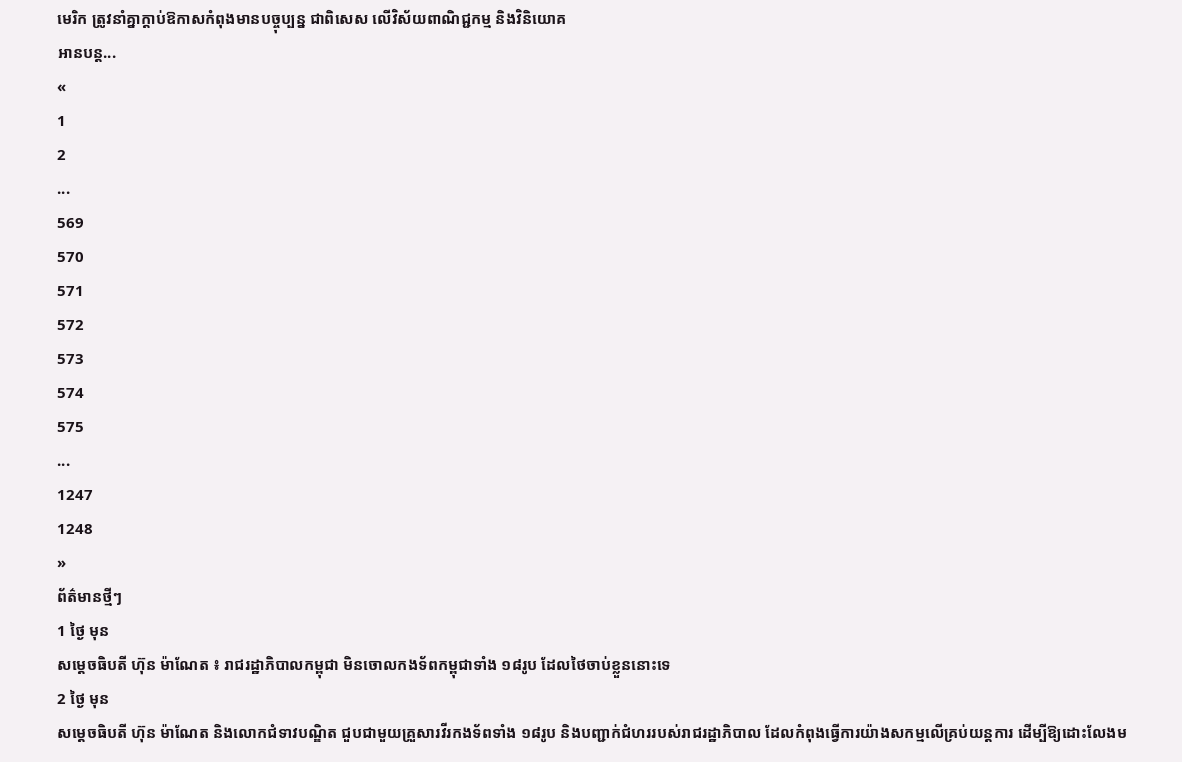មេរិក ត្រូវនាំគ្នាក្ដាប់ឱកាសកំពុងមានបច្ចុប្បន្ន ជាពិសេស លើវិស័យពាណិជ្ជកម្ម និងវិនិយោគ
អានបន្ត...
«
1
2
...
569
570
571
572
573
574
575
...
1247
1248
»
ព័ត៌មានថ្មីៗ
1 ថ្ងៃ មុន
សម្ដេចធិបតី ហ៊ុន ម៉ាណែត ៖ រាជរដ្ឋាភិបាលកម្ពុជា មិនចោលកងទ័ពកម្ពុជាទាំង ១៨រូប ដែលថៃចាប់ខ្លួននោះទេ
2 ថ្ងៃ មុន
សម្ដេចធិបតី ហ៊ុន ម៉ាណែត និងលោកជំទាវបណ្ឌិត ជួបជាមួយគ្រួសារវីរកងទ័ពទាំង ១៨រូប និងបញ្ជាក់ជំហររបស់រាជរដ្ឋាភិបាល ដែលកំពុងធ្វើការយ៉ាងសកម្មលើគ្រប់យន្តការ ដើម្បីឱ្យដោះលែងម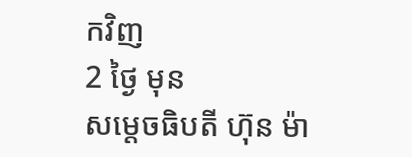កវិញ
2 ថ្ងៃ មុន
សម្តេចធិបតី ហ៊ុន ម៉ា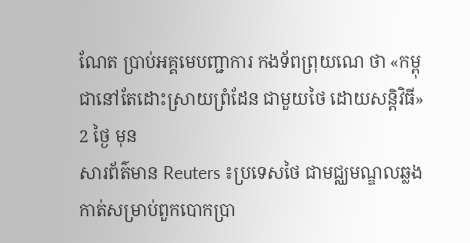ណែត ប្រាប់អគ្គមេបញ្ជាការ កងទ័ពព្រុយណេ ថា «កម្ពុជានៅតែដោះស្រាយព្រំដែន ជាមួយថៃ ដោយសន្តិវិធី»
2 ថ្ងៃ មុន
សារព័ត៌មាន Reuters ៖ប្រទេសថៃ ជាមជ្ឈមណ្ឌលឆ្លងកាត់សម្រាប់ពួកបោកប្រា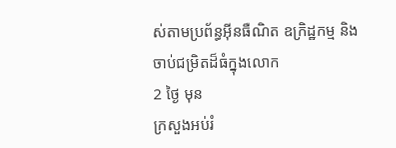ស់តាមប្រព័ន្ធអ៊ីនធឺណិត ឧក្រិដ្ឋកម្ម និងចាប់ជម្រិតដ៏ធំក្នុងលោក
2 ថ្ងៃ មុន
ក្រសួងអប់រំ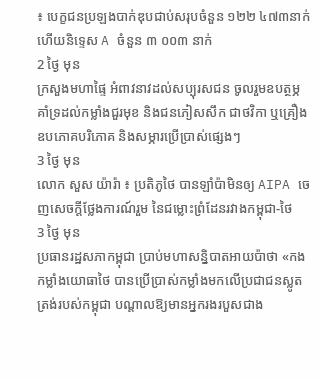៖ បេក្ខជនប្រឡងបាក់ឌុបជាប់សរុបចំនួន ១២២ ៤៧៣នាក់ ហើយនិទ្ទេស A ចំនួន ៣ ០០៣ នាក់
2 ថ្ងៃ មុន
ក្រសួងមហាផ្ទៃ អំពាវនាវដល់សប្បុរសជន ចូលរួមឧបត្ថម្ភគាំទ្រដល់កម្លាំងជួរមុខ និងជនភៀសសឹក ជាថវិកា ឬគ្រឿងឧបភោគបរិភោគ និងសម្ភារប្រើប្រាស់ផ្សេងៗ
3 ថ្ងៃ មុន
លោក សួស យ៉ារ៉ា ៖ ប្រតិភូថៃ បានឡាំប៉ាមិនឲ្យ AIPA ចេញសេចក្តីថ្លែងការណ៍រួម នៃជម្លោះព្រំដែនរវាងកម្ពុជា-ថៃ
3 ថ្ងៃ មុន
ប្រធានរដ្ឋសភាកម្ពុជា ប្រាប់មហាសន្និបាតអាយប៉ាថា «កងកម្លាំងយោធាថៃ បានប្រើប្រាស់កម្លាំងមកលើប្រជាជនស្លូតត្រង់របស់កម្ពុជា បណ្តាលឱ្យមានអ្នករងរបួសជាង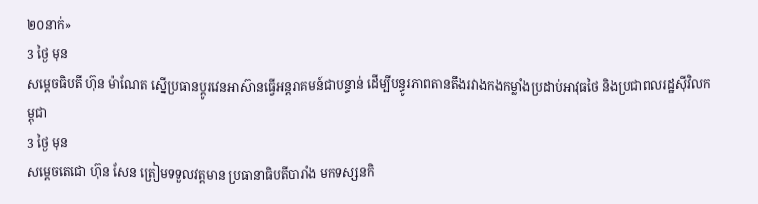២០នាក់»
3 ថ្ងៃ មុន
សម្ដេចធិបតី ហ៊ុន ម៉ាណែត ស្នើប្រធានប្តូរវេនអាស៊ានធ្វើអន្តរាគមន៍ជាបន្ទាន់ ដើម្បីបន្ធូរភាពតានតឹងរវាងកងកម្លាំងប្រដាប់អាវុធថៃ និងប្រជាពលរដ្ឋស៊ីវិលកម្ពុជា
3 ថ្ងៃ មុន
សម្តេចតេជោ ហ៊ុន សែន ត្រៀមទទួលវត្តមាន ប្រធានាធិបតីបារាំង មកទស្សនកិ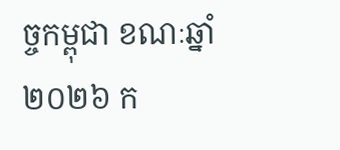ច្ចកម្ពុជា ខណៈឆ្នាំ២០២៦ ក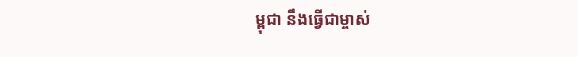ម្ពុជា នឹងធ្វើជាម្ចាស់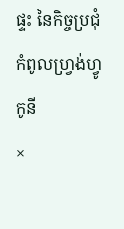ផ្ទះ នៃកិច្ចប្រជុំកំពូលហ្រ្វង់ហ្វូកូនី
×